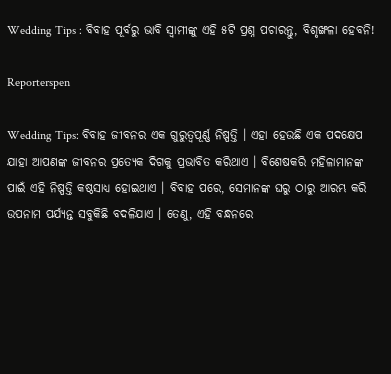Wedding Tips : ବିବାହ ପୂର୍ବରୁ ଭାବି ସ୍ୱାମୀଙ୍କୁ ଏହି ୫ଟି ପ୍ରଶ୍ନ ପଚାରନ୍ତୁ, ବିଶୃଙ୍ଖଳା ହେବନି!

Reporterspen

Wedding Tips: ବିବାହ ଜୀବନର ଏକ ଗୁରୁତ୍ୱପୂର୍ଣ୍ଣ ନିଷ୍ପତ୍ତି । ଏହା ହେଉଛି ଏକ ପଦକ୍ଷେପ ଯାହା ଆପଣଙ୍କ ଜୀବନର ପ୍ରତ୍ୟେକ ଦିଗକୁ ପ୍ରଭାବିତ କରିଥାଏ । ବିଶେଷକରି ମହିଳାମାନଙ୍କ ପାଇଁ ଏହି ନିଷ୍ପତ୍ତି କଷ୍ଠସାଧ୍ୟ ହୋଇଥାଏ । ବିବାହ ପରେ, ସେମାନଙ୍କ ଘରୁ ଠାରୁ ଆରମ୍ଭ କରି ଉପନାମ ପର୍ଯ୍ୟନ୍ତ ସବୁକିଛି ବଦଳିଯାଏ । ତେଣୁ, ଏହି ବନ୍ଧନରେ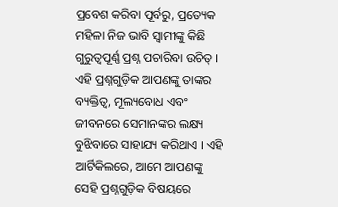ପ୍ରବେଶ କରିବା ପୂର୍ବରୁ, ପ୍ରତ୍ୟେକ ମହିଳା ନିଜ ଭାବି ସ୍ୱାମୀଙ୍କୁ କିଛି ଗୁରୁତ୍ୱପୂର୍ଣ୍ଣ ପ୍ରଶ୍ନ ପଚାରିବା ଉଚିତ୍ । ଏହି ପ୍ରଶ୍ନଗୁଡ଼ିକ ଆପଣଙ୍କୁ ତାଙ୍କର ବ୍ୟକ୍ତିତ୍ୱ, ମୂଲ୍ୟବୋଧ ଏବଂ ଜୀବନରେ ସେମାନଙ୍କର ଲକ୍ଷ୍ୟ ବୁଝିବାରେ ସାହାଯ୍ୟ କରିଥାଏ । ଏହି ଆର୍ଟିକିଲରେ, ଆମେ ଆପଣଙ୍କୁ ସେହି ପ୍ରଶ୍ନଗୁଡ଼ିକ ବିଷୟରେ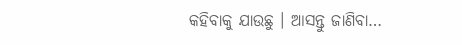କହିବାକୁ ଯାଉଛୁ । ଆସନ୍ତୁ ଜାଣିବା…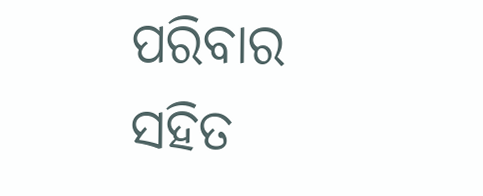ପରିବାର ସହିତ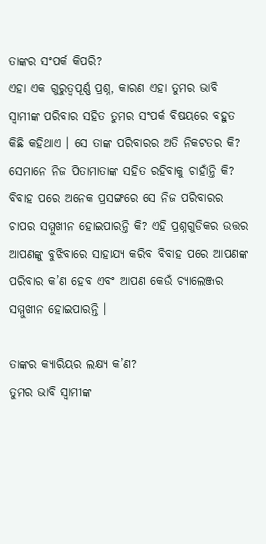ତାଙ୍କର ସଂପର୍କ କିପରି?
ଏହା ଏକ ଗୁରୁତ୍ୱପୂର୍ଣ୍ଣ ପ୍ରଶ୍ନ, କାରଣ ଏହା ତୁମର ଭାବି ସ୍ୱାମୀଙ୍କ ପରିବାର ସହିତ ତୁମର ସଂପର୍କ ବିଷୟରେ ବହୁତ କିଛି କହିଥାଏ । ସେ ତାଙ୍କ ପରିବାରର ଅତି ନିକଟତର କି? ସେମାନେ ନିଜ ପିତାମାତାଙ୍କ ସହିତ ରହିବାକୁ ଚାହାଁନ୍ତି କି? ବିବାହ ପରେ ଅନେକ ପ୍ରସଙ୍ଗରେ ସେ ନିଜ ପରିବାରର ଚାପର ସମ୍ମୁଖୀନ ହୋଇପାରନ୍ତି କି? ଏହି ପ୍ରଶ୍ନଗୁଡିକର ଉତ୍ତର ଆପଣଙ୍କୁ ବୁଝିବାରେ ସାହାଯ୍ୟ କରିବ ବିବାହ ପରେ ଆପଣଙ୍କ ପରିବାର କ’ଣ ହେବ ଏବଂ ଆପଣ କେଉଁ ଚ୍ୟାଲେଞ୍ଜର ସମ୍ମୁଖୀନ ହୋଇପାରନ୍ତି ।

ତାଙ୍କର କ୍ୟାରିୟର ଲକ୍ଷ୍ୟ କ’ଣ?
ତୁମର ଭାବି ସ୍ୱାମୀଙ୍କ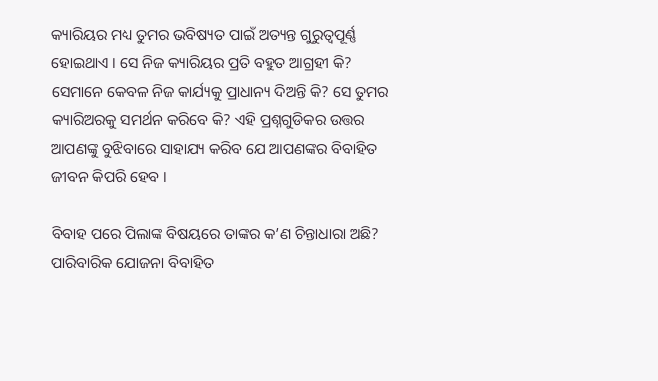କ୍ୟାରିୟର ମଧ୍ୟ ତୁମର ଭବିଷ୍ୟତ ପାଇଁ ଅତ୍ୟନ୍ତ ଗୁରୁତ୍ୱପୂର୍ଣ୍ଣ ହୋଇଥାଏ । ସେ ନିଜ କ୍ୟାରିୟର ପ୍ରତି ବହୁତ ଆଗ୍ରହୀ କି? ସେମାନେ କେବଳ ନିଜ କାର୍ଯ୍ୟକୁ ପ୍ରାଧାନ୍ୟ ଦିଅନ୍ତି କି? ସେ ତୁମର କ୍ୟାରିଅରକୁ ସମର୍ଥନ କରିବେ କି? ଏହି ପ୍ରଶ୍ନଗୁଡିକର ଉତ୍ତର ଆପଣଙ୍କୁ ବୁଝିବାରେ ସାହାଯ୍ୟ କରିବ ଯେ ଆପଣଙ୍କର ବିବାହିତ ଜୀବନ କିପରି ହେବ ।

ବିବାହ ପରେ ପିଲାଙ୍କ ବିଷୟରେ ତାଙ୍କର କ’ଣ ଚିନ୍ତାଧାରା ଅଛି?
ପାରିବାରିକ ଯୋଜନା ବିବାହିତ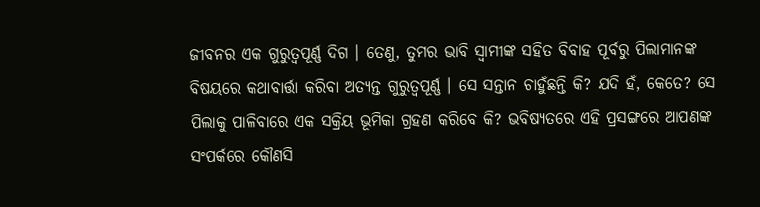ଜୀବନର ଏକ ଗୁରୁତ୍ୱପୂର୍ଣ୍ଣ ଦିଗ । ତେଣୁ, ତୁମର ଭାବି ସ୍ୱାମୀଙ୍କ ସହିତ ବିବାହ ପୂର୍ବରୁ ପିଲାମାନଙ୍କ ବିଷୟରେ କଥାବାର୍ତ୍ତା କରିବା ଅତ୍ୟନ୍ତ ଗୁରୁତ୍ୱପୂର୍ଣ୍ଣ । ସେ ସନ୍ତାନ ଚାହୁଁଛନ୍ତି କି? ଯଦି ହଁ, କେତେ? ସେ ପିଲାକୁ ପାଳିବାରେ ଏକ ସକ୍ରିୟ ଭୂମିକା ଗ୍ରହଣ କରିବେ କି? ଭବିଷ୍ୟତରେ ଏହି ପ୍ରସଙ୍ଗରେ ଆପଣଙ୍କ ସଂପର୍କରେ କୌଣସି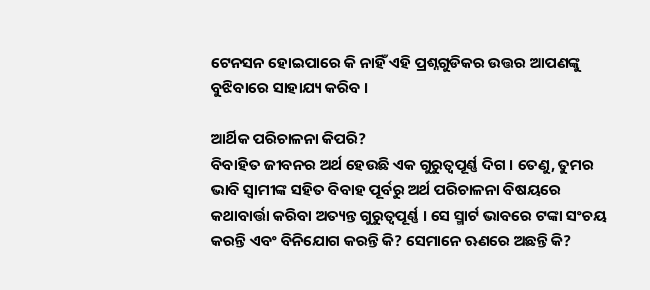ଟେନସନ ହୋଇପାରେ କି ନାହିଁ ଏହି ପ୍ରଶ୍ନଗୁଡିକର ଉତ୍ତର ଆପଣଙ୍କୁ ବୁଝିବାରେ ସାହାଯ୍ୟ କରିବ ।

ଆର୍ଥିକ ପରିଚାଳନା କିପରି?
ବିବାହିତ ଜୀବନର ଅର୍ଥ ହେଉଛି ଏକ ଗୁରୁତ୍ୱପୂର୍ଣ୍ଣ ଦିଗ । ତେଣୁ, ତୁମର ଭାବି ସ୍ୱାମୀଙ୍କ ସହିତ ବିବାହ ପୂର୍ବରୁ ଅର୍ଥ ପରିଚାଳନା ବିଷୟରେ କଥାବାର୍ତ୍ତା କରିବା ଅତ୍ୟନ୍ତ ଗୁରୁତ୍ୱପୂର୍ଣ୍ଣ । ସେ ସ୍ମାର୍ଟ ଭାବରେ ଟଙ୍କା ସଂଚୟ କରନ୍ତି ଏବଂ ବିନିଯୋଗ କରନ୍ତି କି? ସେମାନେ ଋଣରେ ଅଛନ୍ତି କି?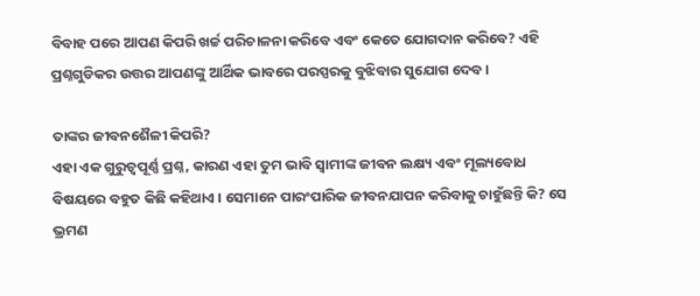ବିବାହ ପରେ ଆପଣ କିପରି ଖର୍ଚ୍ଚ ପରିଚାଳନା କରିବେ ଏବଂ କେତେ ଯୋଗଦାନ କରିବେ? ଏହି ପ୍ରଶ୍ନଗୁଡିକର ଉତ୍ତର ଆପଣଙ୍କୁ ଆର୍ଥିକ ଭାବରେ ପରସ୍ପରକୁ ବୁଝିବାର ସୁଯୋଗ ଦେବ ।

ତାଙ୍କର ଜୀବନଶୈଳୀ କିପରି?
ଏହା ଏକ ଗୁରୁତ୍ୱପୂର୍ଣ୍ଣ ପ୍ରଶ୍ନ, କାରଣ ଏହା ତୁମ ଭାବି ସ୍ୱାମୀଙ୍କ ଜୀବନ ଲକ୍ଷ୍ୟ ଏବଂ ମୂଲ୍ୟବୋଧ ବିଷୟରେ ବହୁତ କିଛି କହିଥାଏ । ସେମାନେ ପାରଂପାରିକ ଜୀବନଯାପନ କରିବାକୁ ଚାହୁଁଛନ୍ତି କି? ସେ ଭ୍ରମଣ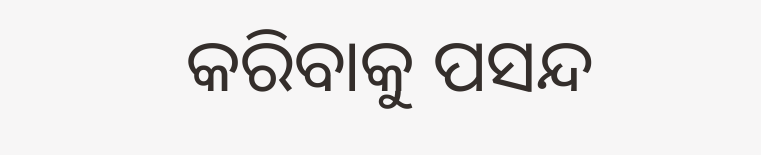କରିବାକୁ ପସନ୍ଦ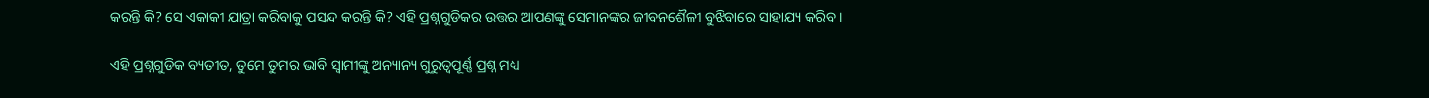କରନ୍ତି କି? ସେ ଏକାକୀ ଯାତ୍ରା କରିବାକୁ ପସନ୍ଦ କରନ୍ତି କି? ଏହି ପ୍ରଶ୍ନଗୁଡିକର ଉତ୍ତର ଆପଣଙ୍କୁ ସେମାନଙ୍କର ଜୀବନଶୈଳୀ ବୁଝିବାରେ ସାହାଯ୍ୟ କରିବ ।

ଏହି ପ୍ରଶ୍ନଗୁଡିକ ବ୍ୟତୀତ, ତୁମେ ତୁମର ଭାବି ସ୍ୱାମୀଙ୍କୁ ଅନ୍ୟାନ୍ୟ ଗୁରୁତ୍ୱପୂର୍ଣ୍ଣ ପ୍ରଶ୍ନ ମଧ୍ୟ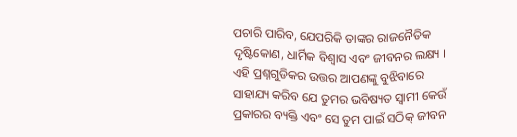ପଚାରି ପାରିବ, ଯେପରିକି ତାଙ୍କର ରାଜନୈତିକ ଦୃଷ୍ଟିକୋଣ, ଧାର୍ମିକ ବିଶ୍ୱାସ ଏବଂ ଜୀବନର ଲକ୍ଷ୍ୟ । ଏହି ପ୍ରଶ୍ନଗୁଡିକର ଉତ୍ତର ଆପଣଙ୍କୁ ବୁଝିବାରେ ସାହାଯ୍ୟ କରିବ ଯେ ତୁମର ଭବିଷ୍ୟତ ସ୍ୱାମୀ କେଉଁ ପ୍ରକାରର ବ୍ୟକ୍ତି ଏବଂ ସେ ତୁମ ପାଇଁ ସଠିକ୍ ଜୀବନ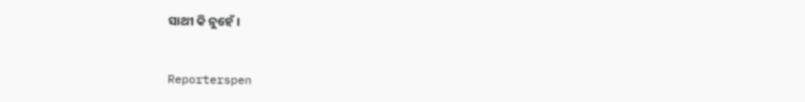ସାଥୀ କି ନୁହେଁ ।


Reporterspen